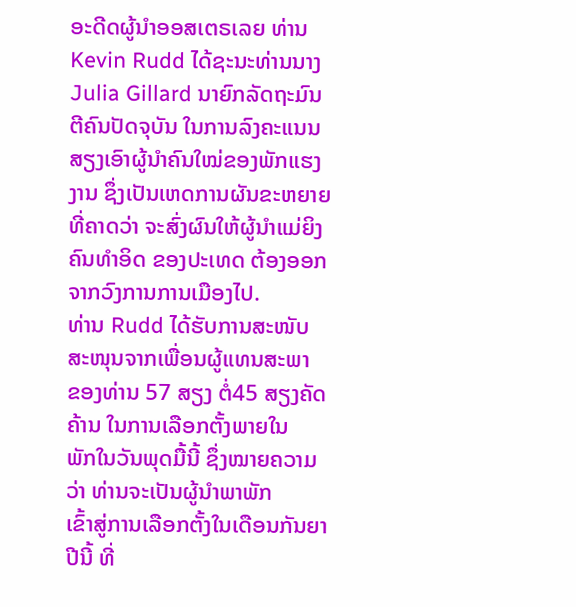ອະດີດຜູ້ນໍາອອສເຕຣເລຍ ທ່ານ Kevin Rudd ໄດ້ຊະນະທ່ານນາງ Julia Gillard ນາຍົກລັດຖະມົນຕີຄົນປັດຈຸບັນ ໃນການລົງຄະແນນສຽງເອົາຜູ້ນໍາຄົນໃໝ່ຂອງພັກແຮງງານ ຊຶ່ງເປັນເຫດການຜັນຂະຫຍາຍທີ່ຄາດວ່າ ຈະສົ່ງຜົນໃຫ້ຜູ້ນໍາແມ່ຍິງຄົນທໍາອິດ ຂອງປະເທດ ຕ້ອງອອກຈາກວົງການການເມືອງໄປ.
ທ່ານ Rudd ໄດ້ຮັບການສະໜັບສະໜຸນຈາກເພື່ອນຜູ້ແທນສະພາ
ຂອງທ່ານ 57 ສຽງ ຕໍ່45 ສຽງຄັດຄ້ານ ໃນການເລືອກຕັ້ງພາຍໃນ
ພັກໃນວັນພຸດມື້ນີ້ ຊຶ່ງໝາຍຄວາມວ່າ ທ່ານຈະເປັນຜູ້ນໍາພາພັກ
ເຂົ້າສູ່ການເລືອກຕັ້ງໃນເດືອນກັນຍາປີນີ້ ທີ່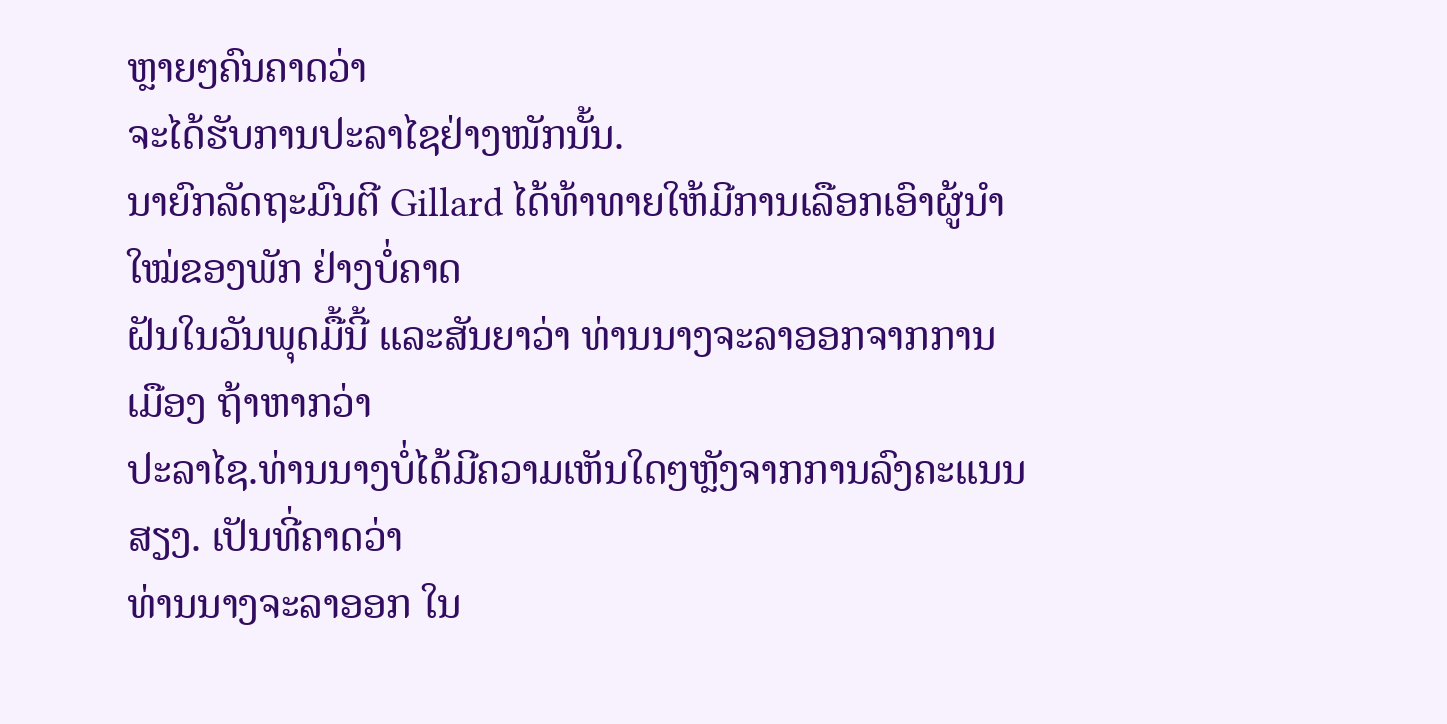ຫຼາຍໆຄົນຄາດວ່າ
ຈະໄດ້ຮັບການປະລາໄຊຢ່າງໜັກນັ້ນ.
ນາຍົກລັດຖະມົນຕີ Gillard ໄດ້ທ້າທາຍໃຫ້ມີການເລືອກເອົາຜູ້ນໍາໃໝ່ຂອງພັກ ຢ່າງບໍ່ຄາດ
ຝັນໃນວັນພຸດມື້ນີ້ ແລະສັນຍາວ່າ ທ່ານນາງຈະລາອອກຈາກການເມືອງ ຖ້າຫາກວ່າ
ປະລາໄຊ.ທ່ານນາງບໍ່ໄດ້ມີຄວາມເຫັນໃດໆຫຼັງຈາກການລົງຄະແນນສຽງ. ເປັນທີ່ຄາດວ່າ
ທ່ານນາງຈະລາອອກ ໃນ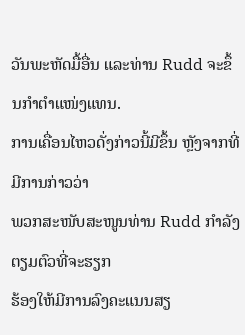ວັນພະຫັດມື້ອື່ນ ແລະທ່ານ Rudd ຈະຂຶ້ນກໍາຕໍາແໜ່ງແທນ.
ການເຄື່ອນໄຫວດັ່ງກ່າວນີ້ມີຂຶ້ນ ຫຼັງຈາກທີ່ມີການກ່າວວ່າ
ພວກສະໜັບສະໜູນທ່ານ Rudd ກໍາລັງຕຽມຕົວທີ່ຈະຮຽກ
ຮ້ອງໃຫ້ມີການລົງຄະແນນສຽ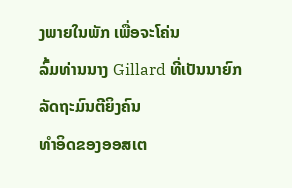ງພາຍໃນພັກ ເພື່ອຈະໂຄ່ນ
ລົ້ມທ່ານນາງ Gillard ທີ່ເປັນນາຍົກລັດຖະມົນຕີຍິງຄົນ
ທໍາອິດຂອງອອສເຕ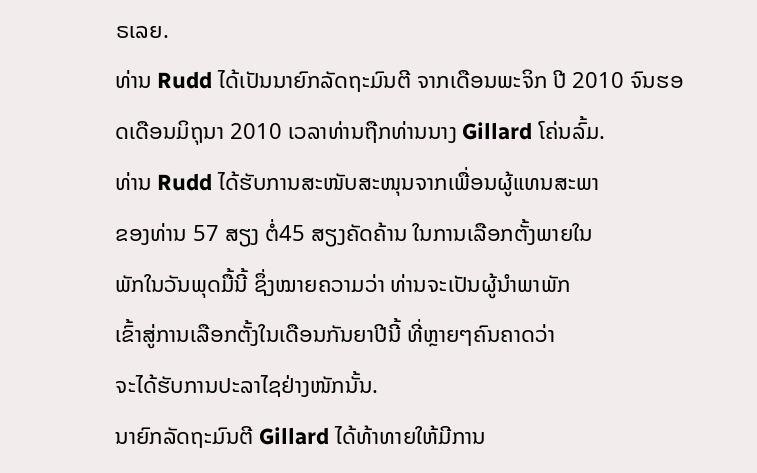ຣເລຍ.
ທ່ານ Rudd ໄດ້ເປັນນາຍົກລັດຖະມົນຕີ ຈາກເດືອນພະຈິກ ປີ 2010 ຈົນຮອດເດືອນມິຖຸນາ 2010 ເວລາທ່ານຖືກທ່ານນາງ Gillard ໂຄ່ນລົ້ມ.
ທ່ານ Rudd ໄດ້ຮັບການສະໜັບສະໜຸນຈາກເພື່ອນຜູ້ແທນສະພາ
ຂອງທ່ານ 57 ສຽງ ຕໍ່45 ສຽງຄັດຄ້ານ ໃນການເລືອກຕັ້ງພາຍໃນ
ພັກໃນວັນພຸດມື້ນີ້ ຊຶ່ງໝາຍຄວາມວ່າ ທ່ານຈະເປັນຜູ້ນໍາພາພັກ
ເຂົ້າສູ່ການເລືອກຕັ້ງໃນເດືອນກັນຍາປີນີ້ ທີ່ຫຼາຍໆຄົນຄາດວ່າ
ຈະໄດ້ຮັບການປະລາໄຊຢ່າງໜັກນັ້ນ.
ນາຍົກລັດຖະມົນຕີ Gillard ໄດ້ທ້າທາຍໃຫ້ມີການ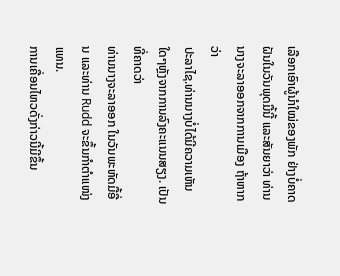ເລືອກເອົາຜູ້ນໍາໃໝ່ຂອງພັກ ຢ່າງບໍ່ຄາດ
ຝັນໃນວັນພຸດມື້ນີ້ ແລະສັນຍາວ່າ ທ່ານນາງຈະລາອອກຈາກການເມືອງ ຖ້າຫາກວ່າ
ປະລາໄຊ.ທ່ານນາງບໍ່ໄດ້ມີຄວາມເຫັນໃດໆຫຼັງຈາກການລົງຄະແນນສຽງ. ເປັນທີ່ຄາດວ່າ
ທ່ານນາງຈະລາອອກ ໃນວັນພະຫັດມື້ອື່ນ ແລະທ່ານ Rudd ຈະຂຶ້ນກໍາຕໍາແໜ່ງແທນ.
ການເຄື່ອນໄຫວດັ່ງກ່າວນີ້ມີຂຶ້ນ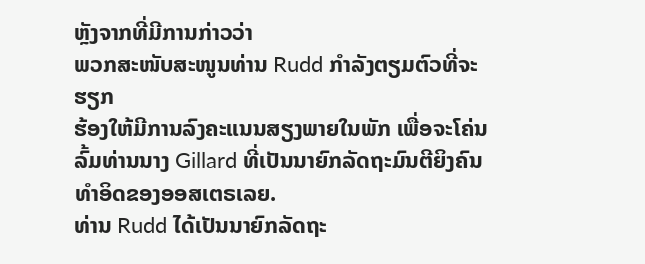ຫຼັງຈາກທີ່ມີການກ່າວວ່າ
ພວກສະໜັບສະໜູນທ່ານ Rudd ກໍາລັງຕຽມຕົວທີ່ຈະຮຽກ
ຮ້ອງໃຫ້ມີການລົງຄະແນນສຽງພາຍໃນພັກ ເພື່ອຈະໂຄ່ນ
ລົ້ມທ່ານນາງ Gillard ທີ່ເປັນນາຍົກລັດຖະມົນຕີຍິງຄົນ
ທໍາອິດຂອງອອສເຕຣເລຍ.
ທ່ານ Rudd ໄດ້ເປັນນາຍົກລັດຖະ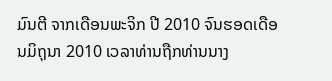ມົນຕີ ຈາກເດືອນພະຈິກ ປີ 2010 ຈົນຮອດເດືອນມິຖຸນາ 2010 ເວລາທ່ານຖືກທ່ານນາງ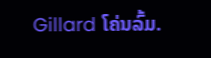Gillard ໂຄ່ນລົ້ມ.